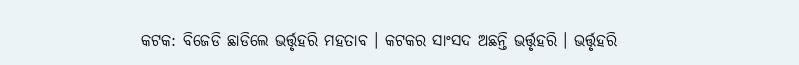କଟକ: ବିଜେଡି ଛାଡିଲେ ଭର୍ତ୍ତୃହରି ମହତାବ । କଟକର ସାଂସଦ ଅଛନ୍ତି ଭର୍ତ୍ତୃହରି । ଭର୍ତ୍ତୃହରି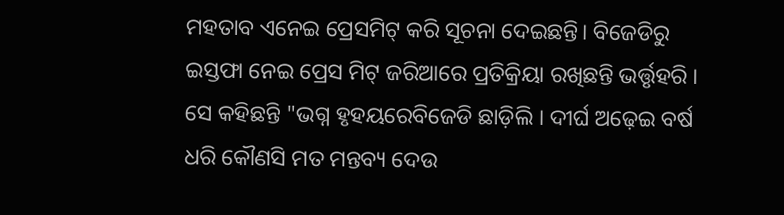ମହତାବ ଏନେଇ ପ୍ରେସମିଟ୍ କରି ସୂଚନା ଦେଇଛନ୍ତି। ବିଜେଡିରୁ ଇସ୍ତଫା ନେଇ ପ୍ରେସ ମିଟ୍ ଜରିଆରେ ପ୍ରତିକ୍ରିୟା ରଖିଛନ୍ତି ଭର୍ତ୍ତୃହରି । ସେ କହିଛନ୍ତି "ଭଗ୍ନ ହୃହୟରେବିଜେଡି ଛାଡ଼ିଲି । ଦୀର୍ଘ ଅଢ଼େଇ ବର୍ଷ ଧରି କୌଣସି ମତ ମନ୍ତବ୍ୟ ଦେଉ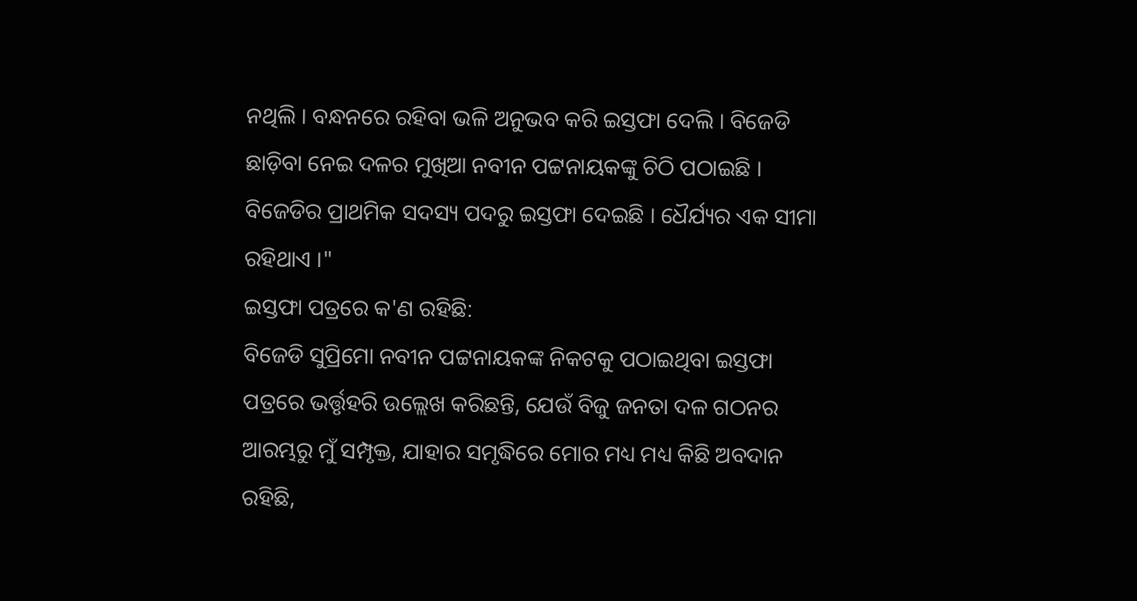ନଥିଲି । ବନ୍ଧନରେ ରହିବା ଭଳି ଅନୁଭବ କରି ଇସ୍ତଫା ଦେଲି । ବିଜେଡି ଛାଡ଼ିବା ନେଇ ଦଳର ମୁଖିଆ ନବୀନ ପଟ୍ଟନାୟକଙ୍କୁ ଚିଠି ପଠାଇଛି । ବିଜେଡିର ପ୍ରାଥମିକ ସଦସ୍ୟ ପଦରୁ ଇସ୍ତଫା ଦେଇଛି । ଧୈର୍ଯ୍ୟର ଏକ ସୀମା ରହିଥାଏ ।"
ଇସ୍ତଫା ପତ୍ରରେ କ'ଣ ରହିଛି:
ବିଜେଡି ସୁପ୍ରିମୋ ନବୀନ ପଟ୍ଟନାୟକଙ୍କ ନିକଟକୁ ପଠାଇଥିବା ଇସ୍ତଫା ପତ୍ରରେ ଭର୍ତ୍ତୃହରି ଉଲ୍ଲେଖ କରିଛନ୍ତି, ଯେଉଁ ବିଜୁ ଜନତା ଦଳ ଗଠନର ଆରମ୍ଭରୁ ମୁଁ ସମ୍ପୃକ୍ତ, ଯାହାର ସମୃଦ୍ଧିରେ ମୋର ମଧ୍ୟ ମଧ୍ୟ କିଛି ଅବଦାନ ରହିଛି,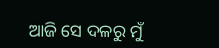ଆଜି ସେ ଦଳରୁ ମୁଁ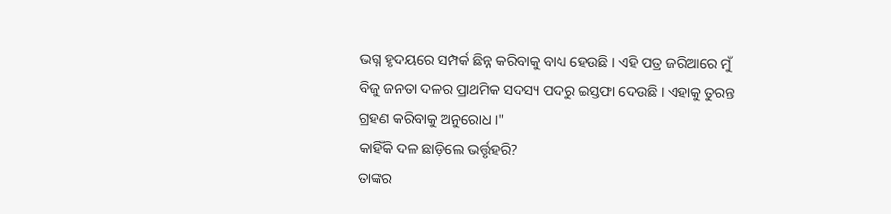ଭଗ୍ନ ହୃଦୟରେ ସମ୍ପର୍କ ଛିନ୍ନ କରିବାକୁ ବାଧ୍ୟ ହେଉଛି । ଏହି ପତ୍ର ଜରିଆରେ ମୁଁ ବିଜୁ ଜନତା ଦଳର ପ୍ରାଥମିକ ସଦସ୍ୟ ପଦରୁ ଇସ୍ତଫା ଦେଉଛି । ଏହାକୁ ତୁରନ୍ତ ଗ୍ରହଣ କରିବାକୁ ଅନୁରୋଧ ।"
କାହିଁକି ଦଳ ଛାଡ଼ିଲେ ଭର୍ତ୍ତୃହରି?
ତାଙ୍କର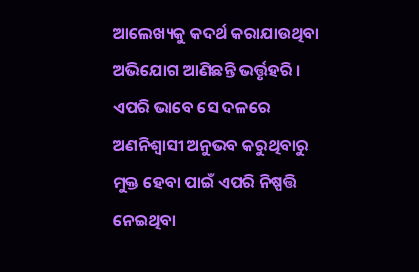ଆଲେଖ୍ୟକୁ କଦର୍ଥ କରାଯାଉଥିବା ଅଭିଯୋଗ ଆଣିଛନ୍ତି ଭର୍ତ୍ତୃହରି । ଏପରି ଭାବେ ସେ ଦଳରେ ଅଣନିଶ୍ବାସୀ ଅନୁଭବ କରୁଥିବାରୁ ମୁକ୍ତ ହେବା ପାଇଁ ଏପରି ନିଷ୍ପତ୍ତି ନେଇଥିବା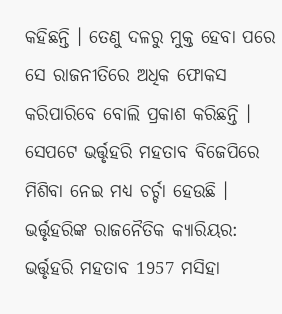କହିଛନ୍ତି । ତେଣୁ ଦଳରୁ ମୁକ୍ତ ହେବା ପରେ ସେ ରାଜନୀତିରେ ଅଧିକ ଫୋକସ କରିପାରିବେ ବୋଲି ପ୍ରକାଶ କରିଛନ୍ତି । ସେପଟେ ଭର୍ତ୍ତୃହରି ମହତାବ ବିଜେପିରେ ମିଶିବା ନେଇ ମଧ୍ୟ ଚର୍ଚ୍ଚା ହେଉଛି ।
ଭର୍ତ୍ତୃହରିଙ୍କ ରାଜନୈତିକ କ୍ୟାରିୟର:
ଭର୍ତ୍ତୃହରି ମହତାବ 1957 ମସିହା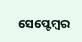ସେପ୍ଟେମ୍ବର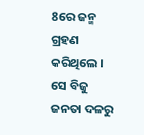8ରେ ଜନ୍ମ ଗ୍ରହଣ କରିଥିଲେ । ସେ ବିଜୁ ଜନତା ଦଳରୁ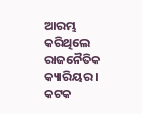ଆରମ୍ଭ କରିଥିଲେ ରାଜନୈତିକ କ୍ୟାରିୟର । କଟକ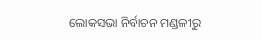ଲୋକସଭା ନିର୍ବାଚନ ମଣ୍ଡଳୀରୁ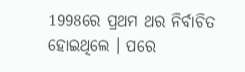1998ରେ ପ୍ରଥମ ଥର ନିର୍ବାଚିତ ହୋଇଥିଲେ । ପରେ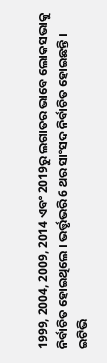1999, 2004, 2009, 2014 ଏବଂ 2019ରୁ ଲଗାତର ଭାବେ ଲୋକସଭାକୁ ନିର୍ବାଚିତ ହୋଇଥିଲେ । ଭର୍ତ୍ତୃଭରି 6 ଥର ସାଂସଦ ନିର୍ବାଚିତ ହୋଇଛନ୍ତି ।
ଇଟିଭି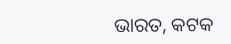ଭାରତ, କଟକ